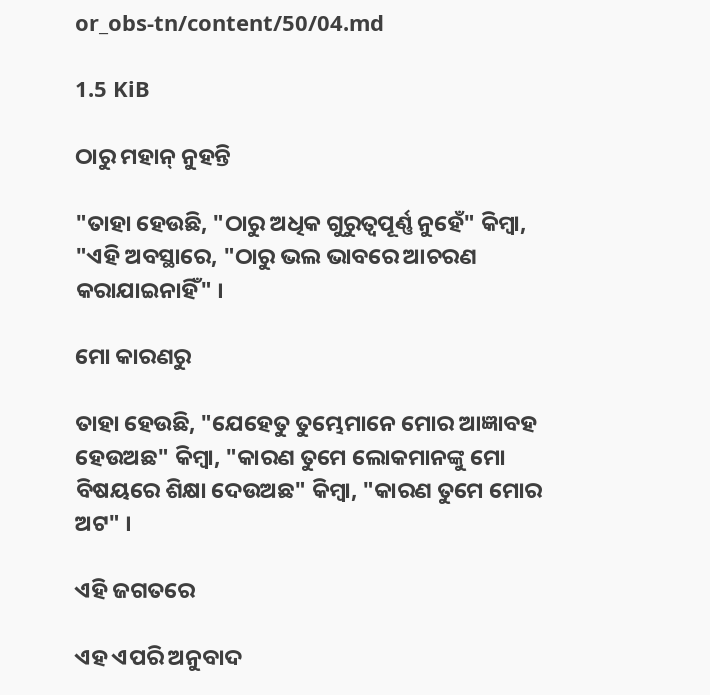or_obs-tn/content/50/04.md

1.5 KiB

ଠାରୁ ମହାନ୍ ନୁହନ୍ତି

"ତାହା ହେଉଛି, "ଠାରୁ ଅଧିକ ଗୁରୁତ୍ବପୂର୍ଣ୍ଣ ନୁହେଁ" କିମ୍ବା, "ଏହି ଅବସ୍ଥାରେ, "ଠାରୁ ଭଲ ଭାବରେ ଆଚରଣ କରାଯାଇନାହିଁ" ।

ମୋ କାରଣରୁ

ତାହା ହେଉଛି, "ଯେହେତୁ ତୁମ୍ଭେମାନେ ମୋର ଆଜ୍ଞାବହ ହେଉଅଛ" କିମ୍ବା, "କାରଣ ତୁମେ ଲୋକମାନଙ୍କୁ ମୋ ବିଷୟରେ ଶିକ୍ଷା ଦେଉଅଛ" କିମ୍ବା, "କାରଣ ତୁମେ ମୋର ଅଟ" ।

ଏହି ଜଗତରେ

ଏହ ଏପରି ଅନୁବାଦ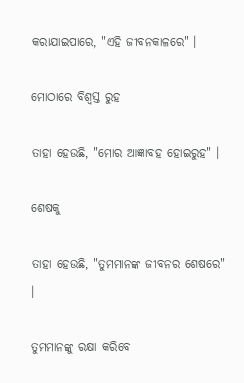କରାଯାଇପାରେ, "ଏହି ଜୀବନକାଳରେ" ।

ମୋଠାରେ ବିଶ୍ଵସ୍ତ ରୁହ

ତାହା ହେଉଛି, "ମୋର ଆଜ୍ଞାବହ ହୋଇରୁହ" ।

ଶେଷକୁ

ତାହା ହେଉଛି, "ତୁମମାନଙ୍କ ଜୀବନର ଶେଷରେ" ।

ତୁମମାନଙ୍କୁ ରକ୍ଷା କରିବେ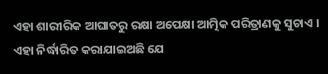ଏହା ଶାରୀରିକ ଆଘାତରୁ ରକ୍ଷା ଅପେକ୍ଷା ଆତ୍ମିକ ପରିତ୍ରାଣକୁ ସୁଚାଏ । ଏହା ନିର୍ଦ୍ଧାରିତ କରାଯାଇଅଛି ଯେ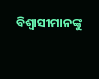ବିଶ୍ଵାସୀମାନଙ୍କୁ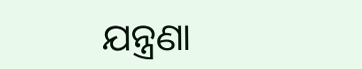ଯନ୍ତ୍ରଣା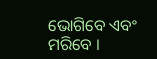ଭୋଗିବେ ଏବଂ ମରିବେ ।